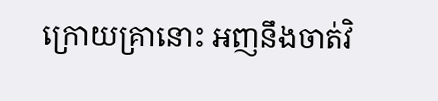ក្រោយគ្រានោះ អញនឹងចាត់វិ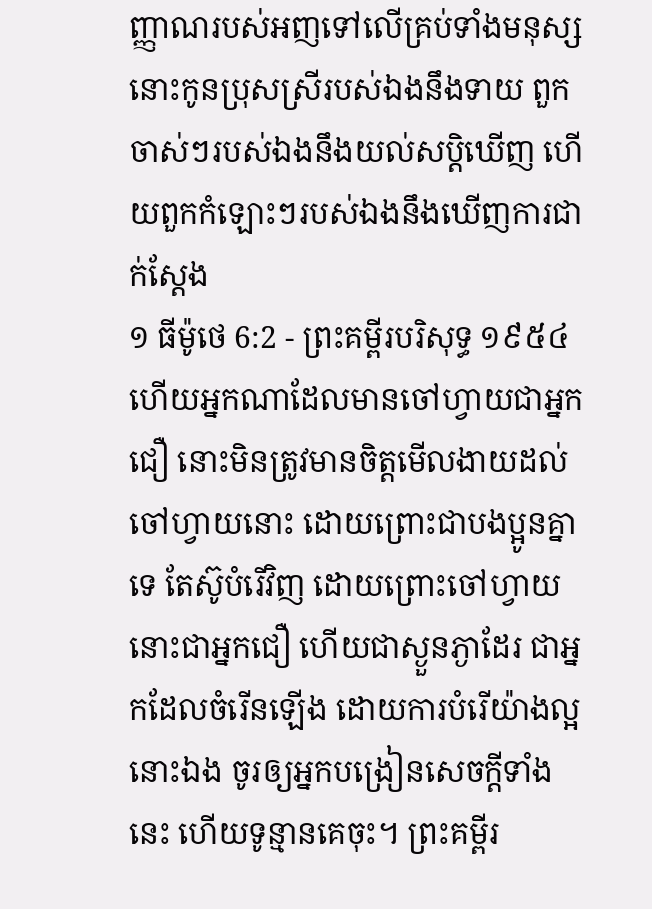ញ្ញាណរបស់អញទៅលើគ្រប់ទាំងមនុស្ស នោះកូនប្រុសស្រីរបស់ឯងនឹងទាយ ពួកចាស់ៗរបស់ឯងនឹងយល់សប្តិឃើញ ហើយពួកកំឡោះៗរបស់ឯងនឹងឃើញការជាក់ស្តែង
១ ធីម៉ូថេ 6:2 - ព្រះគម្ពីរបរិសុទ្ធ ១៩៥៤ ហើយអ្នកណាដែលមានចៅហ្វាយជាអ្នកជឿ នោះមិនត្រូវមានចិត្តមើលងាយដល់ចៅហ្វាយនោះ ដោយព្រោះជាបងប្អូនគ្នាទេ តែស៊ូបំរើវិញ ដោយព្រោះចៅហ្វាយនោះជាអ្នកជឿ ហើយជាស្ងួនភ្ងាដែរ ជាអ្នកដែលចំរើនឡើង ដោយការបំរើយ៉ាងល្អនោះឯង ចូរឲ្យអ្នកបង្រៀនសេចក្ដីទាំងនេះ ហើយទូន្មានគេចុះ។ ព្រះគម្ពីរ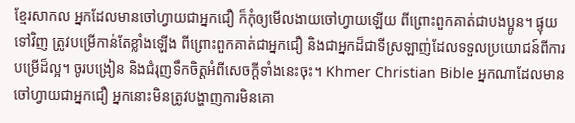ខ្មែរសាកល អ្នកដែលមានចៅហ្វាយជាអ្នកជឿ ក៏កុំឲ្យមើលងាយចៅហ្វាយឡើយ ពីព្រោះពួកគាត់ជាបងប្អូន។ ផ្ទុយទៅវិញ ត្រូវបម្រើកាន់តែខ្លាំងឡើង ពីព្រោះពួកគាត់ជាអ្នកជឿ និងជាអ្នកដ៏ជាទីស្រឡាញ់ដែលទទួលប្រយោជន៍ពីការបម្រើដ៏ល្អ។ ចូរបង្រៀន និងជំរុញទឹកចិត្តអំពីសេចក្ដីទាំងនេះចុះ។ Khmer Christian Bible អ្នកណាដែលមានចៅហ្វាយជាអ្នកជឿ អ្នកនោះមិនត្រូវបង្ហាញការមិនគោ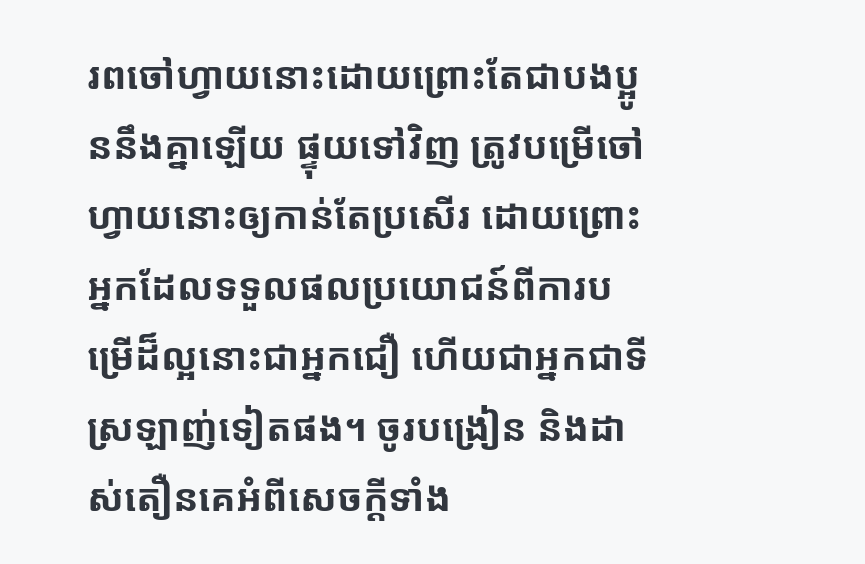រពចៅហ្វាយនោះដោយព្រោះតែជាបងប្អូននឹងគ្នាឡើយ ផ្ទុយទៅវិញ ត្រូវបម្រើចៅហ្វាយនោះឲ្យកាន់តែប្រសើរ ដោយព្រោះអ្នកដែលទទួលផលប្រយោជន៍ពីការបម្រើដ៏ល្អនោះជាអ្នកជឿ ហើយជាអ្នកជាទីស្រឡាញ់ទៀតផង។ ចូរបង្រៀន និងដាស់តឿនគេអំពីសេចក្ដីទាំង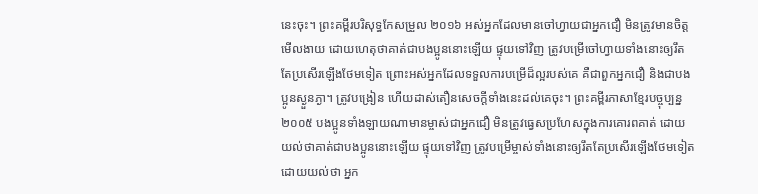នេះចុះ។ ព្រះគម្ពីរបរិសុទ្ធកែសម្រួល ២០១៦ អស់អ្នកដែលមានចៅហ្វាយជាអ្នកជឿ មិនត្រូវមានចិត្តមើលងាយ ដោយហេតុថាគាត់ជាបងប្អូននោះឡើយ ផ្ទុយទៅវិញ ត្រូវបម្រើចៅហ្វាយទាំងនោះឲ្យរឹតតែប្រសើរឡើងថែមទៀត ព្រោះអស់អ្នកដែលទទួលការបម្រើដ៏ល្អរបស់គេ គឺជាពួកអ្នកជឿ និងជាបងប្អូនស្ងួនភ្ងា។ ត្រូវបង្រៀន ហើយដាស់តឿនសេចក្ដីទាំងនេះដល់គេចុះ។ ព្រះគម្ពីរភាសាខ្មែរបច្ចុប្បន្ន ២០០៥ បងប្អូនទាំងឡាយណាមានម្ចាស់ជាអ្នកជឿ មិនត្រូវធ្វេសប្រហែសក្នុងការគោរពគាត់ ដោយយល់ថាគាត់ជាបងប្អូននោះឡើយ ផ្ទុយទៅវិញ ត្រូវបម្រើម្ចាស់ទាំងនោះឲ្យរឹតតែប្រសើរឡើងថែមទៀត ដោយយល់ថា អ្នក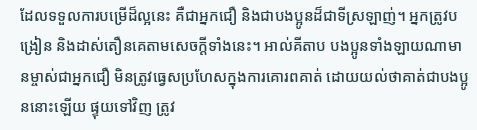ដែលទទួលការបម្រើដ៏ល្អនេះ គឺជាអ្នកជឿ និងជាបងប្អូនដ៏ជាទីស្រឡាញ់។ អ្នកត្រូវបង្រៀន និងដាស់តឿនគេតាមសេចក្ដីទាំងនេះ។ អាល់គីតាប បងប្អូនទាំងឡាយណាមានម្ចាស់ជាអ្នកជឿ មិនត្រូវធ្វេសប្រហែសក្នុងការគោរពគាត់ ដោយយល់ថាគាត់ជាបងប្អូននោះឡើយ ផ្ទុយទៅវិញ ត្រូវ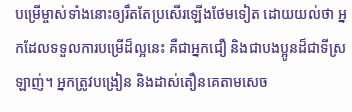បម្រើម្ចាស់ទាំងនោះឲ្យរឹតតែប្រសើរឡើងថែមទៀត ដោយយល់ថា អ្នកដែលទទួលការបម្រើដ៏ល្អនេះ គឺជាអ្នកជឿ និងជាបងប្អូនដ៏ជាទីស្រឡាញ់។ អ្នកត្រូវបង្រៀន និងដាស់តឿនគេតាមសេច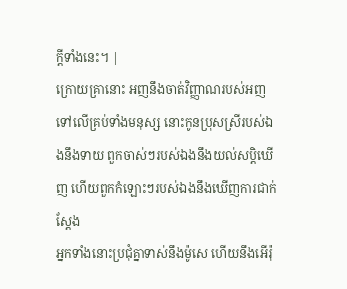ក្ដីទាំងនេះ។ |
ក្រោយគ្រានោះ អញនឹងចាត់វិញ្ញាណរបស់អញទៅលើគ្រប់ទាំងមនុស្ស នោះកូនប្រុសស្រីរបស់ឯងនឹងទាយ ពួកចាស់ៗរបស់ឯងនឹងយល់សប្តិឃើញ ហើយពួកកំឡោះៗរបស់ឯងនឹងឃើញការជាក់ស្តែង
អ្នកទាំងនោះប្រជុំគ្នាទាស់នឹងម៉ូសេ ហើយនឹងអើរ៉ុ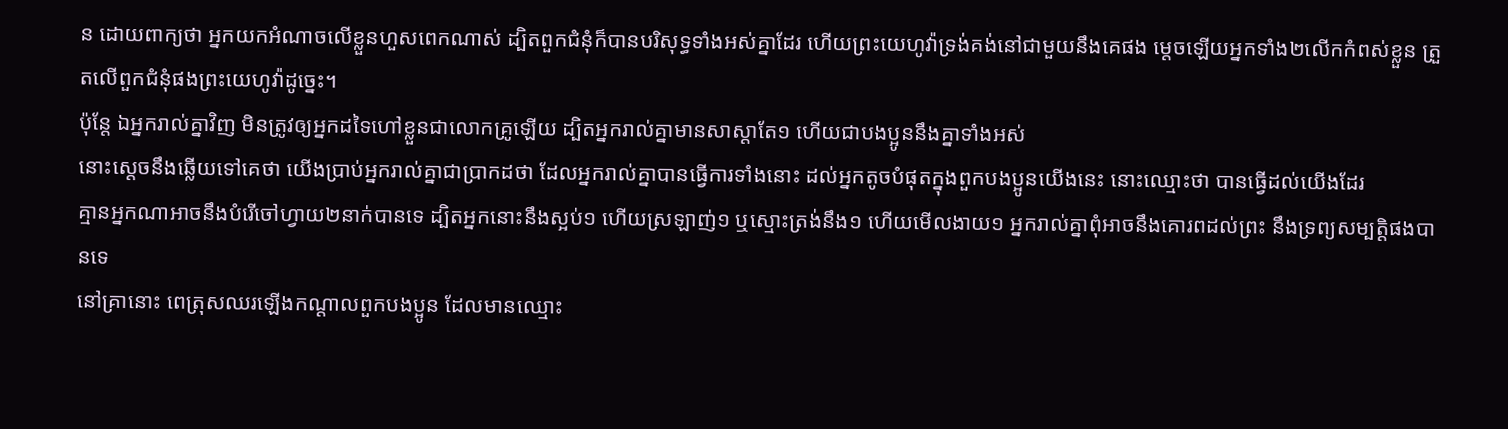ន ដោយពាក្យថា អ្នកយកអំណាចលើខ្លួនហួសពេកណាស់ ដ្បិតពួកជំនុំក៏បានបរិសុទ្ធទាំងអស់គ្នាដែរ ហើយព្រះយេហូវ៉ាទ្រង់គង់នៅជាមួយនឹងគេផង ម្តេចឡើយអ្នកទាំង២លើកកំពស់ខ្លួន ត្រួតលើពួកជំនុំផងព្រះយេហូវ៉ាដូច្នេះ។
ប៉ុន្តែ ឯអ្នករាល់គ្នាវិញ មិនត្រូវឲ្យអ្នកដទៃហៅខ្លួនជាលោកគ្រូឡើយ ដ្បិតអ្នករាល់គ្នាមានសាស្តាតែ១ ហើយជាបងប្អូននឹងគ្នាទាំងអស់
នោះស្តេចនឹងឆ្លើយទៅគេថា យើងប្រាប់អ្នករាល់គ្នាជាប្រាកដថា ដែលអ្នករាល់គ្នាបានធ្វើការទាំងនោះ ដល់អ្នកតូចបំផុតក្នុងពួកបងប្អូនយើងនេះ នោះឈ្មោះថា បានធ្វើដល់យើងដែរ
គ្មានអ្នកណាអាចនឹងបំរើចៅហ្វាយ២នាក់បានទេ ដ្បិតអ្នកនោះនឹងស្អប់១ ហើយស្រឡាញ់១ ឬស្មោះត្រង់នឹង១ ហើយមើលងាយ១ អ្នករាល់គ្នាពុំអាចនឹងគោរពដល់ព្រះ នឹងទ្រព្យសម្បត្តិផងបានទេ
នៅគ្រានោះ ពេត្រុសឈរឡើងកណ្តាលពួកបងប្អូន ដែលមានឈ្មោះ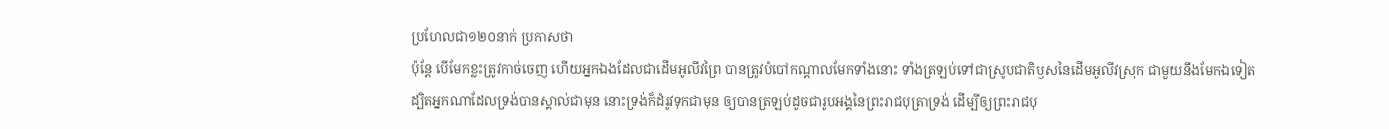ប្រហែលជា១២០នាក់ ប្រកាសថា
ប៉ុន្តែ បើមែកខ្លះត្រូវកាច់ចេញ ហើយអ្នកឯងដែលជាដើមអូលីវព្រៃ បានត្រូវបំបៅកណ្តាលមែកទាំងនោះ ទាំងត្រឡប់ទៅជាស្រូបជាតិឫសនៃដើមអូលីវស្រុក ជាមួយនឹងមែកឯទៀត
ដ្បិតអ្នកណាដែលទ្រង់បានស្គាល់ជាមុន នោះទ្រង់ក៏ដំរូវទុកជាមុន ឲ្យបានត្រឡប់ដូចជារូបអង្គនៃព្រះរាជបុត្រាទ្រង់ ដើម្បីឲ្យព្រះរាជបុ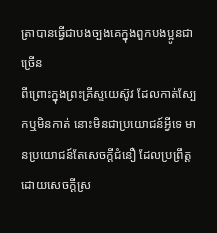ត្រាបានធ្វើជាបងច្បងគេក្នុងពួកបងប្អូនជាច្រើន
ពីព្រោះក្នុងព្រះគ្រីស្ទយេស៊ូវ ដែលកាត់ស្បែកឬមិនកាត់ នោះមិនជាប្រយោជន៍អ្វីទេ មានប្រយោជន៍តែសេចក្ដីជំនឿ ដែលប្រព្រឹត្តដោយសេចក្ដីស្រ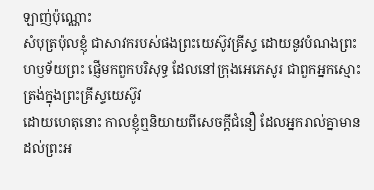ឡាញ់ប៉ុណ្ណោះ
សំបុត្រប៉ុលខ្ញុំ ជាសាវករបស់ផងព្រះយេស៊ូវគ្រីស្ទ ដោយនូវបំណងព្រះហឫទ័យព្រះ ផ្ញើមកពួកបរិសុទ្ធ ដែលនៅក្រុងអេភេសូរ ជាពួកអ្នកស្មោះត្រង់ក្នុងព្រះគ្រីស្ទយេស៊ូវ
ដោយហេតុនោះ កាលខ្ញុំឮនិយាយពីសេចក្ដីជំនឿ ដែលអ្នករាល់គ្នាមាន ដល់ព្រះអ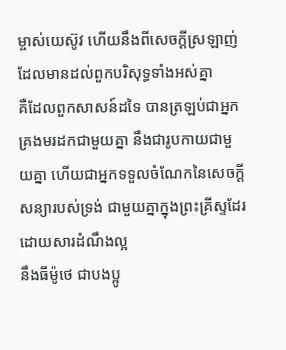ម្ចាស់យេស៊ូវ ហើយនឹងពីសេចក្ដីស្រឡាញ់ ដែលមានដល់ពួកបរិសុទ្ធទាំងអស់គ្នា
គឺដែលពួកសាសន៍ដទៃ បានត្រឡប់ជាអ្នកគ្រងមរដកជាមួយគ្នា នឹងជារូបកាយជាមួយគ្នា ហើយជាអ្នកទទួលចំណែកនៃសេចក្ដីសន្យារបស់ទ្រង់ ជាមួយគ្នាក្នុងព្រះគ្រីស្ទដែរ ដោយសារដំណឹងល្អ
នឹងធីម៉ូថេ ជាបងប្អូ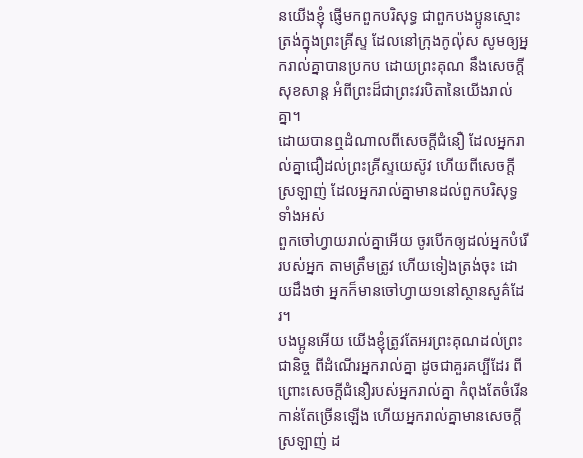នយើងខ្ញុំ ផ្ញើមកពួកបរិសុទ្ធ ជាពួកបងប្អូនស្មោះត្រង់ក្នុងព្រះគ្រីស្ទ ដែលនៅក្រុងកូល៉ុស សូមឲ្យអ្នករាល់គ្នាបានប្រកប ដោយព្រះគុណ នឹងសេចក្ដីសុខសាន្ត អំពីព្រះដ៏ជាព្រះវរបិតានៃយើងរាល់គ្នា។
ដោយបានឮដំណាលពីសេចក្ដីជំនឿ ដែលអ្នករាល់គ្នាជឿដល់ព្រះគ្រីស្ទយេស៊ូវ ហើយពីសេចក្ដីស្រឡាញ់ ដែលអ្នករាល់គ្នាមានដល់ពួកបរិសុទ្ធទាំងអស់
ពួកចៅហ្វាយរាល់គ្នាអើយ ចូរបើកឲ្យដល់អ្នកបំរើរបស់អ្នក តាមត្រឹមត្រូវ ហើយទៀងត្រង់ចុះ ដោយដឹងថា អ្នកក៏មានចៅហ្វាយ១នៅស្ថានសួគ៌ដែរ។
បងប្អូនអើយ យើងខ្ញុំត្រូវតែអរព្រះគុណដល់ព្រះជានិច្ច ពីដំណើរអ្នករាល់គ្នា ដូចជាគួរគប្បីដែរ ពីព្រោះសេចក្ដីជំនឿរបស់អ្នករាល់គ្នា កំពុងតែចំរើនកាន់តែច្រើនឡើង ហើយអ្នករាល់គ្នាមានសេចក្ដីស្រឡាញ់ ដ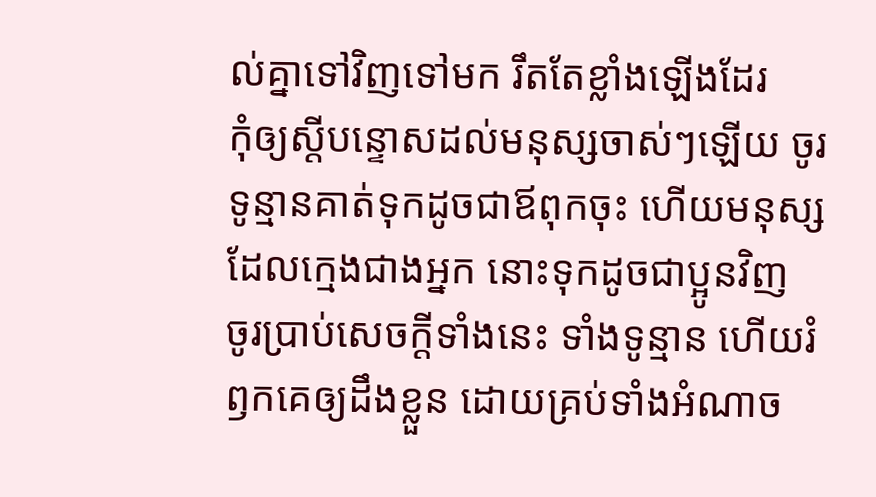ល់គ្នាទៅវិញទៅមក រឹតតែខ្លាំងឡើងដែរ
កុំឲ្យស្តីបន្ទោសដល់មនុស្សចាស់ៗឡើយ ចូរទូន្មានគាត់ទុកដូចជាឪពុកចុះ ហើយមនុស្សដែលក្មេងជាងអ្នក នោះទុកដូចជាប្អូនវិញ
ចូរប្រាប់សេចក្ដីទាំងនេះ ទាំងទូន្មាន ហើយរំឭកគេឲ្យដឹងខ្លួន ដោយគ្រប់ទាំងអំណាច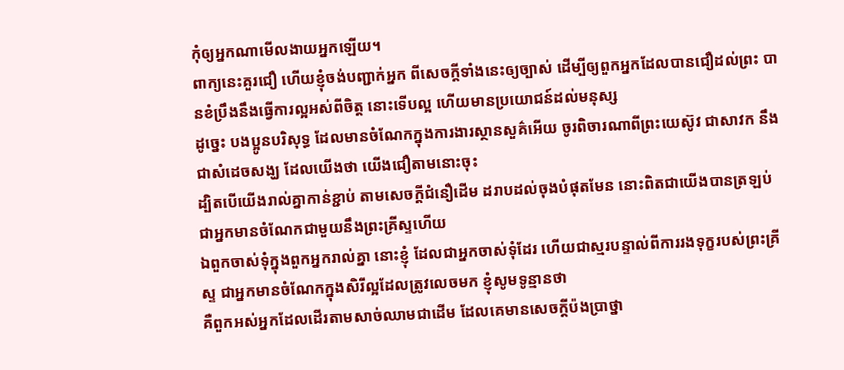កុំឲ្យអ្នកណាមើលងាយអ្នកឡើយ។
ពាក្យនេះគួរជឿ ហើយខ្ញុំចង់បញ្ជាក់អ្នក ពីសេចក្ដីទាំងនេះឲ្យច្បាស់ ដើម្បីឲ្យពួកអ្នកដែលបានជឿដល់ព្រះ បានខំប្រឹងនឹងធ្វើការល្អអស់ពីចិត្ត នោះទើបល្អ ហើយមានប្រយោជន៍ដល់មនុស្ស
ដូច្នេះ បងប្អូនបរិសុទ្ធ ដែលមានចំណែកក្នុងការងារស្ថានសួគ៌អើយ ចូរពិចារណាពីព្រះយេស៊ូវ ជាសាវក នឹងជាសំដេចសង្ឃ ដែលយើងថា យើងជឿតាមនោះចុះ
ដ្បិតបើយើងរាល់គ្នាកាន់ខ្ជាប់ តាមសេចក្ដីជំនឿដើម ដរាបដល់ចុងបំផុតមែន នោះពិតជាយើងបានត្រឡប់ជាអ្នកមានចំណែកជាមួយនឹងព្រះគ្រីស្ទហើយ
ឯពួកចាស់ទុំក្នុងពួកអ្នករាល់គ្នា នោះខ្ញុំ ដែលជាអ្នកចាស់ទុំដែរ ហើយជាស្មរបន្ទាល់ពីការរងទុក្ខរបស់ព្រះគ្រីស្ទ ជាអ្នកមានចំណែកក្នុងសិរីល្អដែលត្រូវលេចមក ខ្ញុំសូមទូន្មានថា
គឺពួកអស់អ្នកដែលដើរតាមសាច់ឈាមជាដើម ដែលគេមានសេចក្ដីប៉ងប្រាថ្នា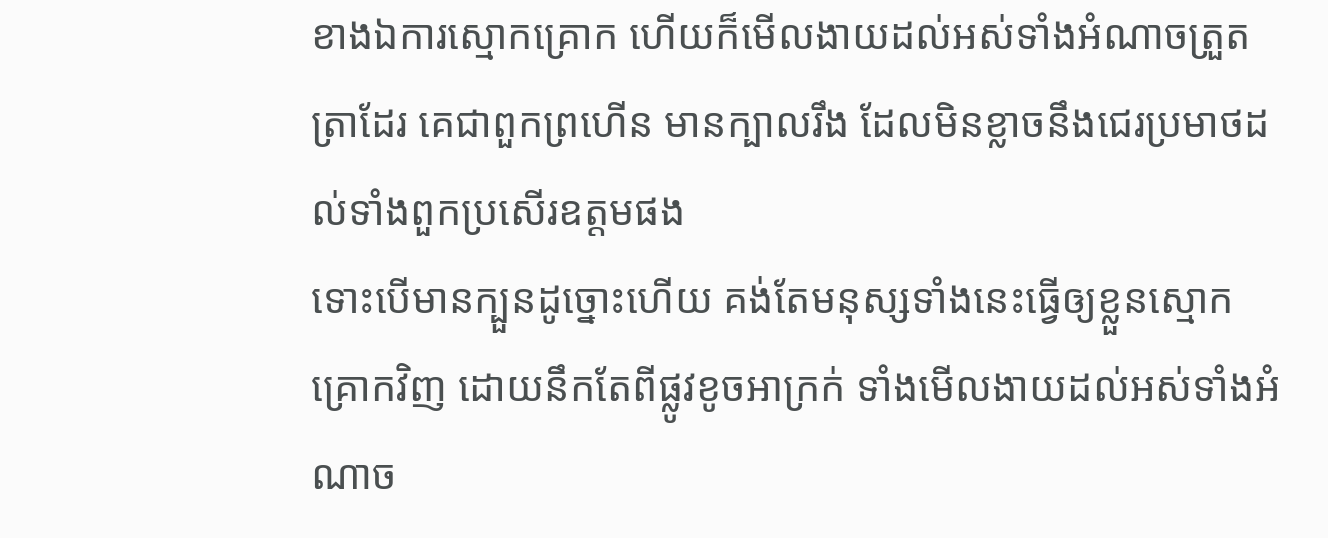ខាងឯការស្មោកគ្រោក ហើយក៏មើលងាយដល់អស់ទាំងអំណាចត្រួតត្រាដែរ គេជាពួកព្រហើន មានក្បាលរឹង ដែលមិនខ្លាចនឹងជេរប្រមាថដល់ទាំងពួកប្រសើរឧត្តមផង
ទោះបើមានក្បួនដូច្នោះហើយ គង់តែមនុស្សទាំងនេះធ្វើឲ្យខ្លួនស្មោកគ្រោកវិញ ដោយនឹកតែពីផ្លូវខូចអាក្រក់ ទាំងមើលងាយដល់អស់ទាំងអំណាច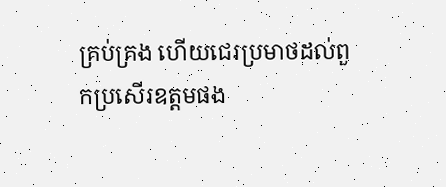គ្រប់គ្រង ហើយជេរប្រមាថដល់ពួកប្រសើរឧត្តមផង